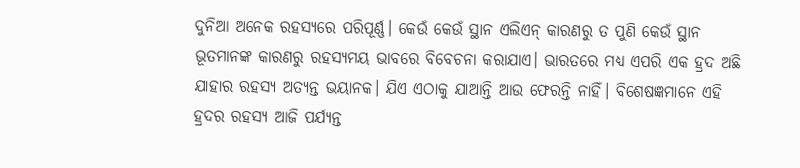ଦୁନିଆ ଅନେକ ରହସ୍ୟରେ ପରିପୂର୍ଣ୍ଣ। କେଉଁ କେଉଁ ସ୍ଥାନ ଏଲିଏନ୍ କାରଣରୁ ତ ପୁଣି କେଉଁ ସ୍ଥାନ ଭୂତମାନଙ୍କ କାରଣରୁ ରହସ୍ୟମୟ ଭାବରେ ବିବେଚନା କରାଯାଏ। ଭାରତରେ ମଧ୍ୟ ଏପରି ଏକ ହ୍ରଦ ଅଛି ଯାହାର ରହସ୍ୟ ଅତ୍ୟନ୍ତ ଭୟାନକ। ଯିଏ ଏଠାକୁ ଯାଆନ୍ତି ଆଉ ଫେରନ୍ତି ନାହିଁ। ବିଶେଷଜ୍ଞମାନେ ଏହି ହ୍ରଦର ରହସ୍ୟ ଆଜି ପର୍ଯ୍ୟନ୍ତ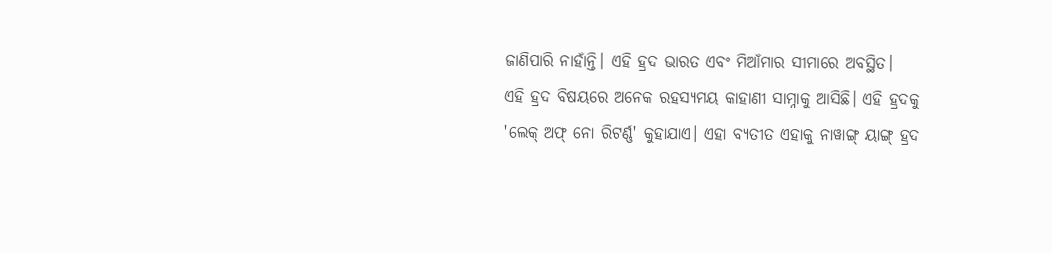ଜାଣିପାରି ନାହାଁନ୍ତି। ଏହି ହ୍ରଦ ଭାରତ ଏବଂ ମିଆଁମାର ସୀମାରେ ଅବସ୍ଥିତ।
ଏହି ହ୍ରଦ ବିଷୟରେ ଅନେକ ରହସ୍ୟମୟ କାହାଣୀ ସାମ୍ନାକୁ ଆସିଛି। ଏହି ହ୍ରଦକୁ 'ଲେକ୍ ଅଫ୍ ନୋ ରିଟର୍ଣ୍ଣ' କୁହାଯାଏ। ଏହା ବ୍ୟତୀତ ଏହାକୁ ନାୱାଙ୍ଗ୍ ୟାଙ୍ଗ୍ ହ୍ରଦ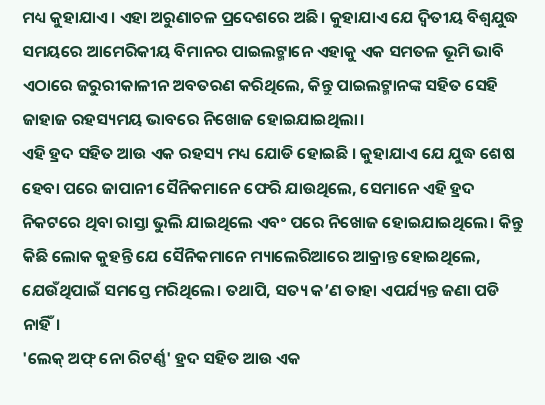ମଧ୍ୟ କୁହାଯାଏ। ଏହା ଅରୁଣାଚଳ ପ୍ରଦେଶରେ ଅଛି। କୁହାଯାଏ ଯେ ଦ୍ୱିତୀୟ ବିଶ୍ୱଯୁଦ୍ଧ ସମୟରେ ଆମେରିକୀୟ ବିମାନର ପାଇଲଟ୍ମାନେ ଏହାକୁ ଏକ ସମତଳ ଭୂମି ଭାବି ଏଠାରେ ଜରୁରୀକାଳୀନ ଅବତରଣ କରିଥିଲେ, କିନ୍ତୁ ପାଇଲଟ୍ମାନଙ୍କ ସହିତ ସେହି ଜାହାଜ ରହସ୍ୟମୟ ଭାବରେ ନିଖୋଜ ହୋଇଯାଇଥିଲା।
ଏହି ହ୍ରଦ ସହିତ ଆଉ ଏକ ରହସ୍ୟ ମଧ୍ୟ ଯୋଡି ହୋଇଛି । କୁହାଯାଏ ଯେ ଯୁଦ୍ଧ ଶେଷ ହେବା ପରେ ଜାପାନୀ ସୈନିକମାନେ ଫେରି ଯାଉଥିଲେ, ସେମାନେ ଏହି ହ୍ରଦ ନିକଟରେ ଥିବା ରାସ୍ତା ଭୁଲି ଯାଇଥିଲେ ଏବଂ ପରେ ନିଖୋଜ ହୋଇଯାଇଥିଲେ। କିନ୍ତୁ କିଛି ଲୋକ କୁହନ୍ତି ଯେ ସୈନିକମାନେ ମ୍ୟାଲେରିଆରେ ଆକ୍ରାନ୍ତ ହୋଇଥିଲେ, ଯେଉଁଥିପାଇଁ ସମସ୍ତେ ମରିଥିଲେ। ତଥାପି, ସତ୍ୟ କ’ଣ ତାହା ଏପର୍ଯ୍ୟନ୍ତ ଜଣା ପଡି ନାହିଁ।
'ଲେକ୍ ଅଫ୍ ନୋ ରିଟର୍ଣ୍ଣ' ହ୍ରଦ ସହିତ ଆଉ ଏକ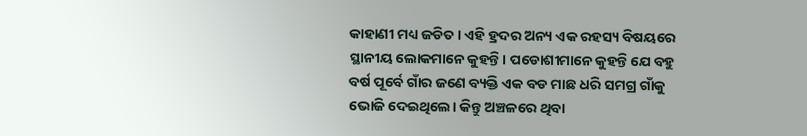କାହାଣୀ ମଧ୍ୟ ଜଡିତ। ଏହି ହ୍ରଦର ଅନ୍ୟ ଏକ ରହସ୍ୟ ବିଷୟରେ ସ୍ଥାନୀୟ ଲୋକମାନେ କୁହନ୍ତି। ପଡୋଶୀମାନେ କୁହନ୍ତି ଯେ ବହୁ ବର୍ଷ ପୂର୍ବେ ଗାଁର ଜଣେ ବ୍ୟକ୍ତି ଏକ ବଡ ମାଛ ଧରି ସମଗ୍ର ଗାଁକୁ ଭୋଜି ଦେଇଥିଲେ। କିନ୍ତୁ ଅଞ୍ଚଳରେ ଥିବା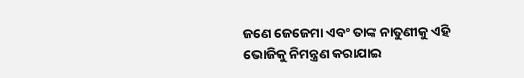ଜଣେ ଜେଜେମା ଏବଂ ତାଙ୍କ ନାତୁଣୀକୁ ଏହି ଭୋଜିକୁ ନିମନ୍ତ୍ରଣ କରାଯାଇ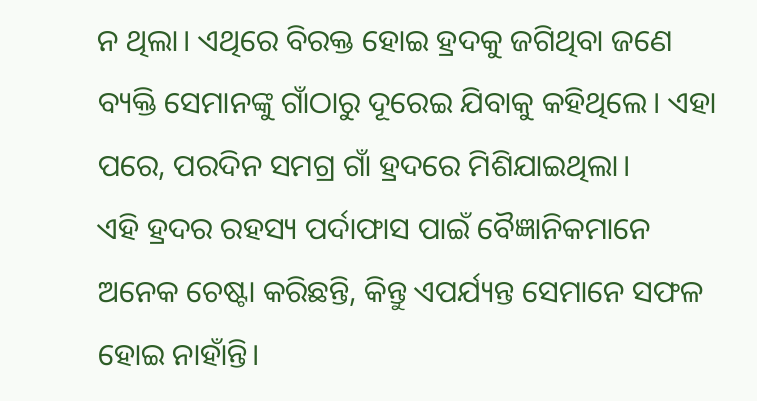ନ ଥିଲା। ଏଥିରେ ବିରକ୍ତ ହୋଇ ହ୍ରଦକୁ ଜଗିଥିବା ଜଣେ ବ୍ୟକ୍ତି ସେମାନଙ୍କୁ ଗାଁଠାରୁ ଦୂରେଇ ଯିବାକୁ କହିଥିଲେ। ଏହା ପରେ, ପରଦିନ ସମଗ୍ର ଗାଁ ହ୍ରଦରେ ମିଶିଯାଇଥିଲା।
ଏହି ହ୍ରଦର ରହସ୍ୟ ପର୍ଦାଫାସ ପାଇଁ ବୈଜ୍ଞାନିକମାନେ ଅନେକ ଚେଷ୍ଟା କରିଛନ୍ତି, କିନ୍ତୁ ଏପର୍ଯ୍ୟନ୍ତ ସେମାନେ ସଫଳ ହୋଇ ନାହାଁନ୍ତି।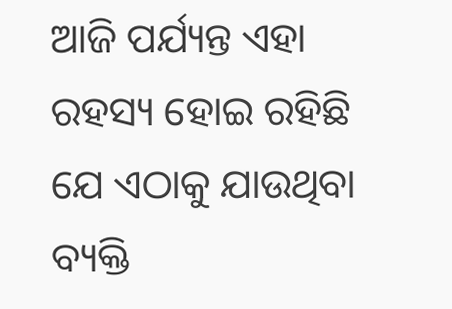ଆଜି ପର୍ଯ୍ୟନ୍ତ ଏହା ରହସ୍ୟ ହୋଇ ରହିଛି ଯେ ଏଠାକୁ ଯାଉଥିବା ବ୍ୟକ୍ତି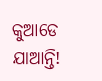କୁଆଡେ ଯାଆନ୍ତି!